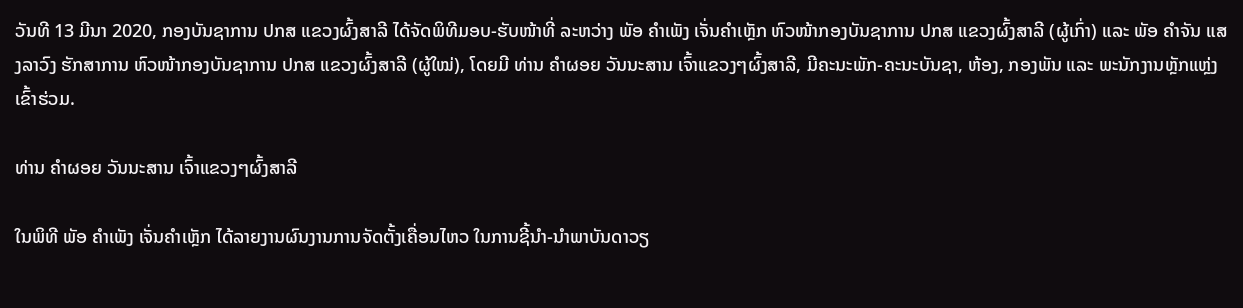ວັນທີ 13 ມີນາ 2020, ກອງບັນຊາການ ປກສ ແຂວງຜົ້ງສາລີ ໄດ້ຈັດພິທີມອບ-ຮັບໜ້າທີ່ ລະຫວ່າງ ພັອ ຄໍາເພັງ ເຈັ່ນຄໍາເຫຼັກ ຫົວໜ້າກອງບັນຊາການ ປກສ ແຂວງຜົ້ງສາລີ (ຜູ້ເກົ່າ) ແລະ ພັອ ຄໍາຈັນ ແສງລາວົງ ຮັກສາການ ຫົວໜ້າກອງບັນຊາການ ປກສ ແຂວງຜົ້ງສາລີ (ຜູ້ໃໝ່), ໂດຍມີ ທ່ານ ຄໍາຜອຍ ວັນນະສານ ເຈົ້າແຂວງໆຜົ້ງສາລີ, ມີຄະນະພັກ-ຄະນະບັນຊາ, ຫ້ອງ, ກອງພັນ ແລະ ພະນັກງານຫຼັກແຫຼ່ງ ເຂົ້າຮ່ວມ.

ທ່ານ ຄໍາຜອຍ ວັນນະສານ ເຈົ້າແຂວງໆຜົ້ງສາລີ

ໃນພິທີ ພັອ ຄໍາເພັງ ເຈັ່ນຄໍາເຫຼັກ ໄດ້ລາຍງານຜົນງານການຈັດຕັ້ງເຄື່ອນໄຫວ ໃນການຊີ້ນໍາ-ນຳພາບັນດາວຽ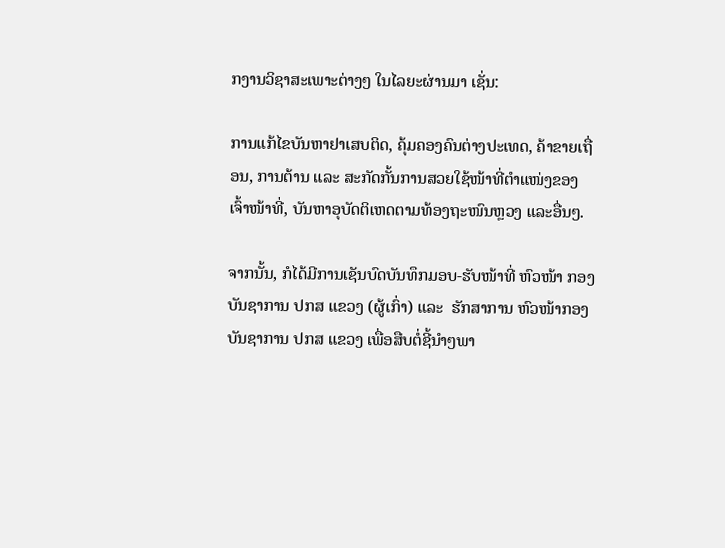ກງານວິຊາສະເພາະຕ່າງໆ ໃນໄລຍະຜ່ານມາ ເຊັ່ນ:

ການແກ້ໄຂບັນຫາຢາເສບຕິດ, ຄຸ້ມຄອງຄົນຕ່າງປະເທດ, ຄ້າຂາຍເຖື່ອນ, ການຕ້ານ ແລະ ສະກັດກັ້ນການສວຍໃຊ້ໜ້າທີ່ຕໍາແໜ່ງຂອງເຈົ້າໜ້າທີ່, ບັນຫາອຸບັດຕິເຫດຕາມທ້ອງຖະໜົນຫຼວງ ແລະອື່ນໆ.

ຈາກນັ້ນ, ກໍໄດ້ມີການເຊັນບົດບັນທຶກມອບ-ຮັບໜ້າທີ່ ຫົວໜ້າ ກອງບັນຊາການ ປກສ ແຂວງ (ຜູ້ເກົ່າ) ແລະ  ຮັກສາການ ຫົວໜ້າກອງບັນຊາການ ປກສ ແຂວງ ເພື່ອສືບຕໍ່ຊີ້ນໍາໆພາ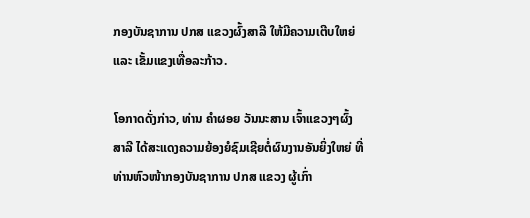ກອງບັນຊາການ ປກສ ແຂວງຜົ້ງສາລີ ໃຫ້ມີຄວາມເຕີບໃຫຍ່ ແລະ ເຂັ້ມແຂງເທື່ອລະກ້າວ.

ໂອກາດດັ່ງກ່າວ, ທ່ານ ຄໍາຜອຍ ວັນນະສານ ເຈົ້າແຂວງໆຜົ້ງສາລີ ໄດ້ສະແດງຄວາມຍ້ອງຍໍຊົມເຊີຍຕໍ່ຜົນງານອັນຍິ່ງໃຫຍ່ ທີ່ທ່ານຫົວໜ້າກອງບັນຊາການ ປກສ ແຂວງ ຜູ້ເກົ່າ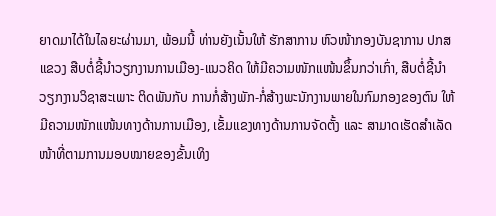ຍາດມາໄດ້ໃນໄລຍະຜ່ານມາ, ພ້ອມນີ້ ທ່ານຍັງເນັ້ນໃຫ້ ຮັກສາການ ຫົວໜ້າກອງບັນຊາການ ປກສ ແຂວງ ສືບຕໍ່ຊີ້ນໍາວຽກງານການເມືອງ-ແນວຄິດ ໃຫ້ມີຄວາມໜັກແໜ້ນຂຶ້ນກວ່າເກົ່າ, ສືບຕໍ່ຊີ້ນໍາວຽກງານວິຊາສະເພາະ ຕິດພັນກັບ ການກໍ່ສ້າງພັກ-ກໍ່ສ້າງພະນັກງານພາຍໃນກົມກອງຂອງຕົນ ໃຫ້ມີຄວາມໜັກແໜ້ນທາງດ້ານການເມືອງ, ເຂັ້ມແຂງທາງດ້ານການຈັດຕັ້ງ ແລະ ສາມາດເຮັດສໍາເລັດໜ້າທີ່ຕາມການມອບໝາຍຂອງຂັ້ນເທິງ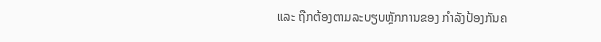ແລະ ຖືກຕ້ອງຕາມລະບຽບຫຼັກການຂອງ ກໍາລັງປ້ອງກັນຄ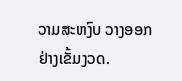ວາມສະຫງົບ ວາງອອກ ຢ່າງເຂັ້ມງວດ.